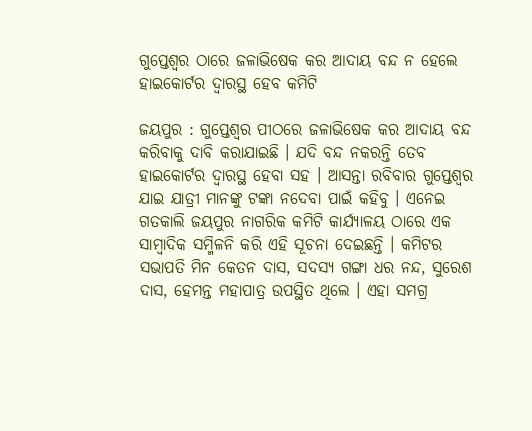ଗୁପ୍ତେଶ୍ୱର ଠାରେ ଜଳାଭିଷେକ କର ଆଦାୟ ବନ୍ଦ ନ ହେଲେ ହାଇକୋର୍ଟର ଦ୍ୱାରସ୍ଥ ହେବ କମିଟି

ଜୟପୁର : ଗୁପ୍ତେଶ୍ୱର ପୀଠରେ ଜଳାଭିଷେକ କର ଆଦାୟ ବନ୍ଦ କରିବାକୁ ଦାବି କରାଯାଇଛି । ଯଦି ବନ୍ଦ ନକରନ୍ତି ତେବ ହାଇକୋର୍ଟର ଦ୍ୱାରସ୍ଥ ହେବା ସହ । ଆସନ୍ତା ରବିବାର ଗୁପ୍ତେଶ୍ୱର ଯାଇ ଯାତ୍ରୀ ମାନଙ୍କୁ ଟଙ୍କା ନଦେବା ପାଇଁ କହିବୁ । ଏନେଇ ଗତକାଲି ଜୟପୁର ନାଗରିକ କମିଟି କାର୍ଯ୍ୟାଳୟ ଠାରେ ଏକ ସାମ୍ବାଦିକ ସମ୍ମିଳନି କରି ଏହି ସୂଚନା ଦେଇଛନ୍ତି । କମିଟର ସଭାପତି ମିନ କେତନ ଦାସ, ସଦସ୍ୟ ଗଙ୍ଗା ଧର ନନ୍ଦ, ସୁରେଶ ଦାସ, ହେମନ୍ତ ମହାପାତ୍ର ଉପସ୍ଥିତ ଥିଲେ । ଏହା ସମଗ୍ର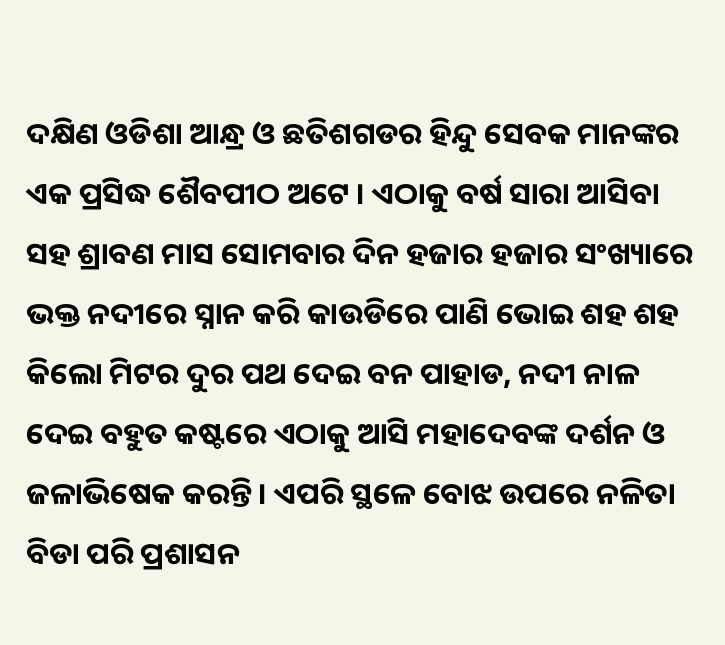ଦକ୍ଷିଣ ଓଡିଶା ଆନ୍ଧ୍ର ଓ ଛତିଶଗଡର ହିନ୍ଦୁ ସେବକ ମାନଙ୍କର ଏକ ପ୍ରସିଦ୍ଧ ଶୈବପୀଠ ଅଟେ । ଏଠାକୁ ବର୍ଷ ସାରା ଆସିବା ସହ ଶ୍ରାବଣ ମାସ ସୋମବାର ଦିନ ହଜାର ହଜାର ସଂଖ୍ୟାରେ ଭକ୍ତ ନଦୀରେ ସ୍ନାନ କରି କାଉଡିରେ ପାଣି ଭୋଇ ଶହ ଶହ କିଲୋ ମିଟର ଦୁର ପଥ ଦେଇ ବନ ପାହାଡ, ନଦୀ ନାଳ ଦେଇ ବହୁତ କଷ୍ଟରେ ଏଠାକୁ ଆସି ମହାଦେବଙ୍କ ଦର୍ଶନ ଓ ଜଳାଭିଷେକ କରନ୍ତି । ଏପରି ସ୍ଥଳେ ବୋଝ ଉପରେ ନଳିତା ବିଡା ପରି ପ୍ରଶାସନ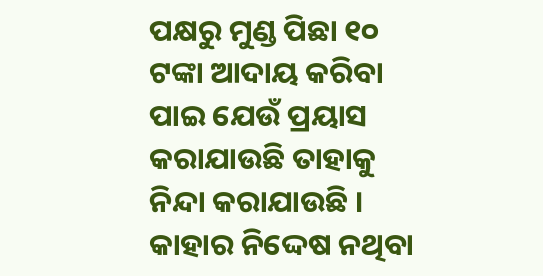ପକ୍ଷରୁ ମୁଣ୍ଡ ପିଛା ୧୦ ଟଙ୍କା ଆଦାୟ କରିବା ପାଇ ଯେଉଁ ପ୍ରୟାସ କରାଯାଉଛି ତାହାକୁ ନିନ୍ଦା କରାଯାଉଛି । କାହାର ନିଦ୍ଦେଷ ନଥିବା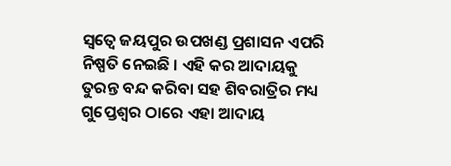ସ୍ୱତ୍ୱେ ଜୟପୁର ଉପଖଣ୍ଡ ପ୍ରଶାସନ ଏପରି ନିଷ୍ପତି ନେଇଛି । ଏହି କର ଆଦାୟକୁ ତୁରନ୍ତ ବନ୍ଦ କରିବା ସହ ଶିବରାତ୍ରିର ମଧ୍ୟ ଗୁପ୍ତେଶ୍ୱର ଠାରେ ଏହା ଆଦାୟ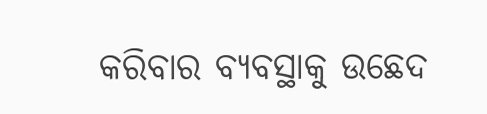କରିବାର ବ୍ୟବସ୍ଥାକୁ ଉଛେଦ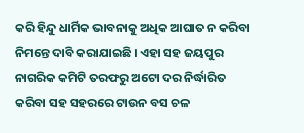କରି ହିନ୍ଦୁ ଧାର୍ମିକ ଭାବନାକୁ ଅଧିକ ଆଘାତ ନ କରିବା ନିମନ୍ତେ ଦାବି କରାଯାଇଛି । ଏହା ସହ ଜୟପୁର ନାଗରିକ କମିଟି ତରଫରୁ ଅଟୋ ଦର ନିର୍ଦ୍ଧାରିତ କରିବା ସହ ସହରରେ ଟାଉନ ବସ ଚଳ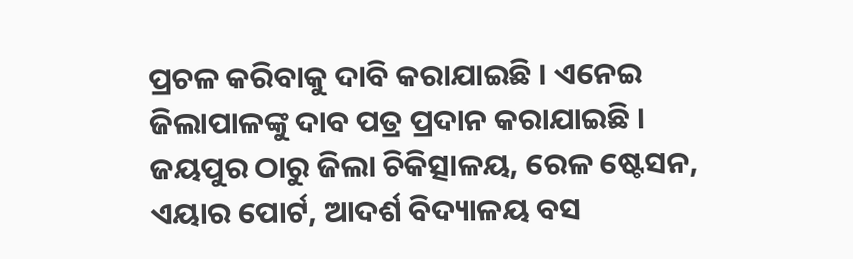ପ୍ରଚଳ କରିବାକୁ ଦାବି କରାଯାଇଛି । ଏନେଇ ଜିଲାପାଳଙ୍କୁ ଦାବ ପତ୍ର ପ୍ରଦାନ କରାଯାଇଛି । ଜୟପୁର ଠାରୁ ଜିଲା ଚିକିତ୍ସାଳୟ, ରେଳ ଷ୍ଟେସନ, ଏୟାର ପୋର୍ଟ, ଆଦର୍ଶ ବିଦ୍ୟାଳୟ ବସ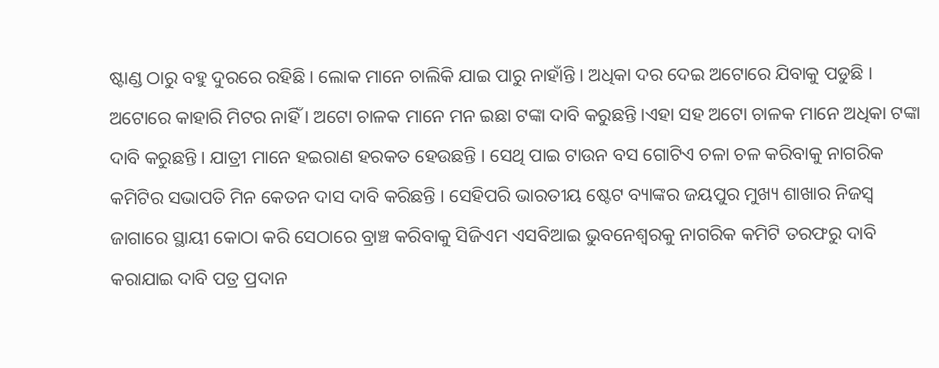ଷ୍ଟାଣ୍ଡ ଠାରୁ ବହୁ ଦୁରରେ ରହିଛି । ଲୋକ ମାନେ ଚାଲିକି ଯାଇ ପାରୁ ନାହାଁନ୍ତି । ଅଧିକା ଦର ଦେଇ ଅଟୋରେ ଯିବାକୁ ପଡୁଛି । ଅଟୋରେ କାହାରି ମିଟର ନାହିଁ । ଅଟୋ ଚାଳକ ମାନେ ମନ ଇଛା ଟଙ୍କା ଦାବି କରୁଛନ୍ତି ।ଏହା ସହ ଅଟୋ ଚାଳକ ମାନେ ଅଧିକା ଟଙ୍କା ଦାବି କରୁଛନ୍ତି । ଯାତ୍ରୀ ମାନେ ହଇରାଣ ହରକତ ହେଉଛନ୍ତି । ସେଥି ପାଇ ଟାଉନ ବସ ଗୋଟିଏ ଚଳା ଚଳ କରିବାକୁ ନାଗରିକ କମିଟିର ସଭାପତି ମିନ କେତନ ଦାସ ଦାବି କରିଛନ୍ତି । ସେହିପରି ଭାରତୀୟ ଷ୍ଟେଟ ବ୍ୟାଙ୍କର ଜୟପୁର ମୁଖ୍ୟ ଶାଖାର ନିଜସ୍ୱ ଜାଗାରେ ସ୍ଥାୟୀ କୋଠା କରି ସେଠାରେ ବ୍ରାଞ୍ଚ କରିବାକୁ ସିଜିଏମ ଏସବିଆଇ ଭୁବନେଶ୍ୱରକୁ ନାଗରିକ କମିଟି ତରଫରୁ ଦାବି କରାଯାଇ ଦାବି ପତ୍ର ପ୍ରଦାନ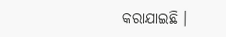କରାଯାଇଛି ।